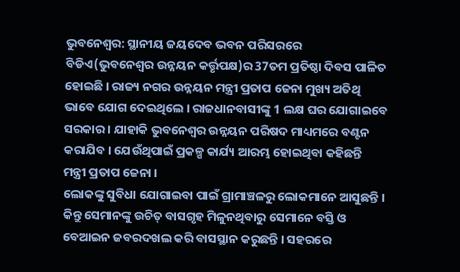ଭୁବନେଶ୍ବର: ସ୍ଥାନୀୟ ଜୟଦେବ ଭବନ ପରିସରରେ ବିଡିଏ(ଭୁବନେଶ୍ବର ଉନ୍ନୟନ କର୍ତ୍ତୃପକ୍ଷ)ର 37ତମ ପ୍ରତିଷ୍ଠା ଦିବସ ପାଳିତ ହୋଇଛି । ରାଜ୍ୟ ନଗର ଉନ୍ନୟନ ମନ୍ତ୍ରୀ ପ୍ରତାପ ଜେନା ମୁଖ୍ୟ ଅତିଥି ଭାବେ ଯୋଗ ଦେଇଥିଲେ । ରାଜଧାନବାସୀଙ୍କୁ 1 ଲକ୍ଷ ଘର ଯୋଗାଇବେ ସରକାର । ଯାହାକି ଭୁବନେଶ୍ବର ଉନ୍ନୟନ ପରିଷଦ ମାଧ୍ୟମରେ ବଣ୍ଟନ କରାଯିବ । ଯେଉଁଥିପାଇଁ ପ୍ରକଳ୍ପ କାର୍ଯ୍ୟ ଆରମ୍ଭ ହୋଇଥିବା କହିଛନ୍ତି ମନ୍ତ୍ରୀ ପ୍ରତାପ ଜେନା ।
ଲୋକଙ୍କୁ ସୁବିଧା ଯୋଗାଇବା ପାଇଁ ଗ୍ରାମାଞ୍ଚଳରୁ ଲୋକମାନେ ଆସୁଛନ୍ତି । କିନ୍ତୁ ସେମାନଙ୍କୁ ଉଚିତ୍ ବାସଗୃହ ମିଳୁନଥିବାରୁ ସେମାନେ ବସ୍ତି ଓ ବେଆଇନ ଜବରଦଖଲ କରି ବାସସ୍ଥାନ କରୁଛନ୍ତି । ସହରରେ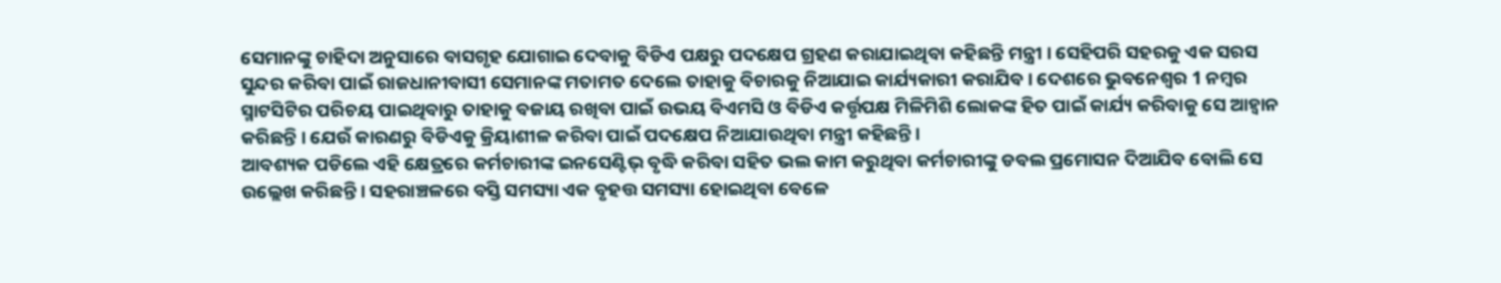ସେମାନଙ୍କୁ ଚାହିଦା ଅନୁସାରେ ବାସଗୃହ ଯୋଗାଇ ଦେବାକୁ ବିଡିଏ ପକ୍ଷରୁ ପଦକ୍ଷେପ ଗ୍ରହଣ କରାଯାଇଥିବା କହିଛନ୍ତି ମନ୍ତ୍ରୀ । ସେହିପରି ସହରକୁ ଏକ ସରସ ସୁନ୍ଦର କରିବା ପାଇଁ ରାଜଧାନୀବାସୀ ସେମାନଙ୍କ ମତାମତ ଦେଲେ ତାହାକୁ ବିଚାରକୁ ନିଆଯାଇ କାର୍ଯ୍ୟକାରୀ କରାଯିବ । ଦେଶରେ ଭୁବନେଶ୍ବର 1 ନମ୍ବର ସ୍ମାଟସିଟିର ପରିଚୟ ପାଇଥିବାରୁ ତାହାକୁ ବଜାୟ ରଖିବା ପାଇଁ ଉଭୟ ବିଏମସି ଓ ବିଡିଏ କର୍ତ୍ତୃପକ୍ଷ ମିଳିମିଶି ଲୋକଙ୍କ ହିତ ପାଇଁ କାର୍ଯ୍ୟ କରିବାକୁ ସେ ଆହ୍ବାନ କରିଛନ୍ତି । ଯେଉଁ କାରଣରୁ ବିଡିଏକୁ କ୍ରିୟାଶୀଳ କରିବା ପାଇଁ ପଦକ୍ଷେପ ନିଆଯାଉଥିବା ମନ୍ତ୍ରୀ କହିଛନ୍ତି ।
ଆବଶ୍ୟକ ପଡିଲେ ଏହି କ୍ଷେତ୍ରରେ କର୍ମଚାରୀଙ୍କ ଇନସେଣ୍ଟିଭ୍ ବୃଦ୍ଧି କରିବା ସହିତ ଭଲ କାମ କରୁଥିବା କର୍ମଚାରୀଙ୍କୁ ଡବଲ ପ୍ରମୋସନ ଦିଆଯିବ ବୋଲି ସେ ଉଲ୍ଲେଖ କରିଛନ୍ତି । ସହରାଞ୍ଚଳରେ ବସ୍ତି ସମସ୍ୟା ଏକ ବୃହତ୍ତ ସମସ୍ୟା ହୋଇଥିବା ବେଳେ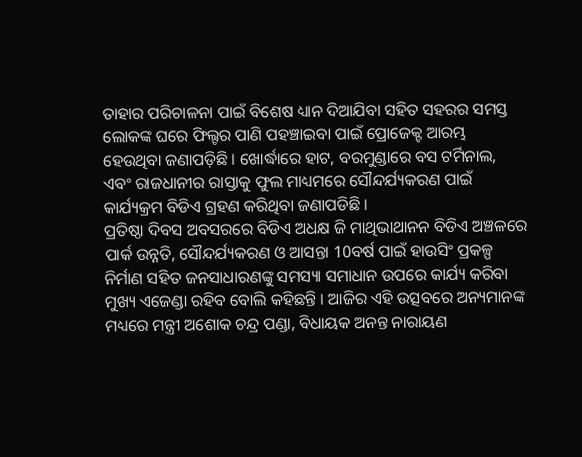ତାହାର ପରିଚାଳନା ପାଇଁ ବିଶେଷ ଧ୍ୟାନ ଦିଆଯିବା ସହିତ ସହରର ସମସ୍ତ ଲୋକଙ୍କ ଘରେ ଫିଲ୍ଟର ପାଣି ପହଞ୍ଚାଇବା ପାଇଁ ପ୍ରୋଜେକ୍ଟ ଆରମ୍ଭ ହେଉଥିବା ଜଣାପଡ଼ିଛି । ଖୋର୍ଦ୍ଧାରେ ହାଟ, ବରମୁଣ୍ଡାରେ ବସ ଟର୍ମିନାଲ, ଏବଂ ରାଜଧାନୀର ରାସ୍ତାକୁ ଫୁଲ ମାଧ୍ୟମରେ ସୌନ୍ଦର୍ଯ୍ୟକରଣ ପାଇଁ କାର୍ଯ୍ୟକ୍ରମ ବିଡିଏ ଗ୍ରହଣ କରିଥିବା ଜଣାପଡିଛି ।
ପ୍ରତିଷ୍ଠା ଦିବସ ଅବସରରେ ବିଡିଏ ଅଧକ୍ଷ ଜି ମାଥିଭାଥାନନ ବିଡିଏ ଅଞ୍ଚଳରେ ପାର୍କ ଉନ୍ନତି, ସୌନ୍ଦର୍ଯ୍ୟକରଣ ଓ ଆସନ୍ତା 10ବର୍ଷ ପାଇଁ ହାଉସିଂ ପ୍ରକଳ୍ପ ନିର୍ମାଣ ସହିତ ଜନସାଧାରଣଙ୍କୁ ସମସ୍ୟା ସମାଧାନ ଉପରେ କାର୍ଯ୍ୟ କରିବା ମୁଖ୍ୟ ଏଜେଣ୍ଡା ରହିବ ବୋଲି କହିଛନ୍ତି । ଆଜିର ଏହି ଉତ୍ସବରେ ଅନ୍ୟମାନଙ୍କ ମଧ୍ୟରେ ମନ୍ତ୍ରୀ ଅଶୋକ ଚନ୍ଦ୍ର ପଣ୍ଡା, ବିଧାୟକ ଅନନ୍ତ ନାରାୟଣ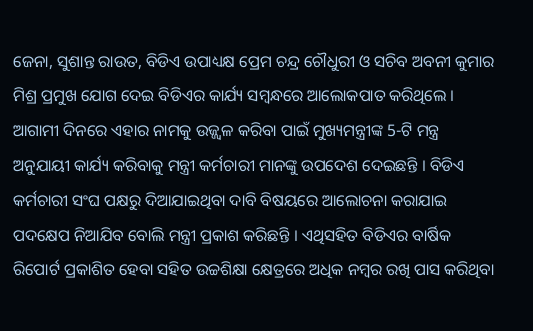ଜେନା, ସୁଶାନ୍ତ ରାଉତ, ବିଡିଏ ଉପାଧ୍ୟକ୍ଷ ପ୍ରେମ ଚନ୍ଦ୍ର ଚୌଧୁରୀ ଓ ସଚିବ ଅବନୀ କୁମାର ମିଶ୍ର ପ୍ରମୁଖ ଯୋଗ ଦେଇ ବିଡିଏର କାର୍ଯ୍ୟ ସମ୍ବନ୍ଧରେ ଆଲୋକପାତ କରିଥିଲେ । ଆଗାମୀ ଦିନରେ ଏହାର ନାମକୁ ଉଜ୍ଜ୍ବଳ କରିବା ପାଇଁ ମୁଖ୍ୟମନ୍ତ୍ରୀଙ୍କ 5-ଟି ମନ୍ତ୍ର ଅନୁଯାୟୀ କାର୍ଯ୍ୟ କରିବାକୁ ମନ୍ତ୍ରୀ କର୍ମଚାରୀ ମାନଙ୍କୁ ଉପଦେଶ ଦେଇଛନ୍ତି । ବିଡିଏ କର୍ମଚାରୀ ସଂଘ ପକ୍ଷରୁ ଦିଆଯାଇଥିବା ଦାବି ବିଷୟରେ ଆଲୋଚନା କରାଯାଇ ପଦକ୍ଷେପ ନିଆଯିବ ବୋଲି ମନ୍ତ୍ରୀ ପ୍ରକାଶ କରିଛନ୍ତି । ଏଥିସହିତ ବିଡିଏର ବାର୍ଷିକ ରିପୋର୍ଟ ପ୍ରକାଶିତ ହେବା ସହିତ ଉଚ୍ଚଶିକ୍ଷା କ୍ଷେତ୍ରରେ ଅଧିକ ନମ୍ବର ରଖି ପାସ କରିଥିବା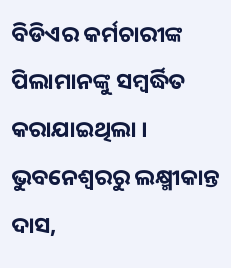ବିଡିଏର କର୍ମଚାରୀଙ୍କ ପିଲାମାନଙ୍କୁ ସମ୍ବର୍ଦ୍ଧିତ କରାଯାଇଥିଲା ।
ଭୁବନେଶ୍ବରରୁ ଲକ୍ଷ୍ମୀକାନ୍ତ ଦାସ,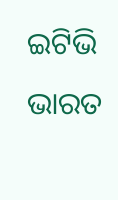ଇଟିଭି ଭାରତ